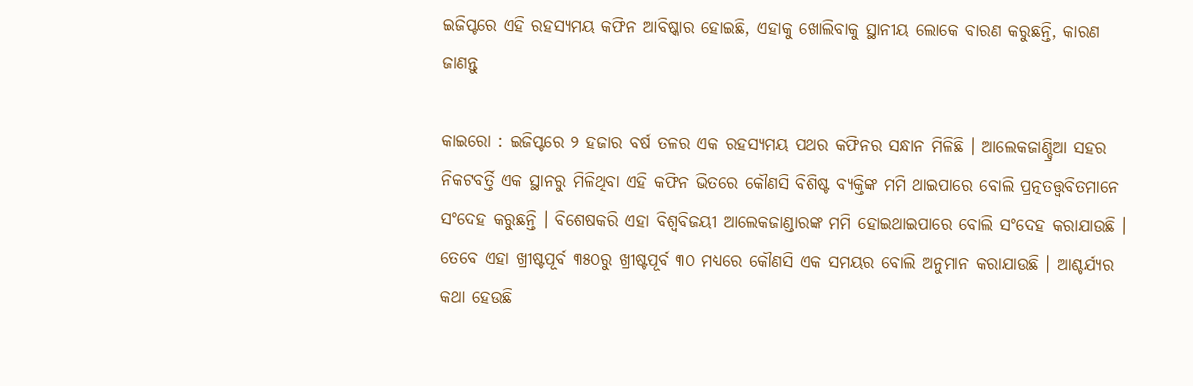ଇଜିପ୍ଟରେ ଏହି ରହସ୍ୟମୟ କଫିନ ଆବିଷ୍କାର ହୋଇଛି, ଏହାକୁ ଖୋଲିବାକୁ ସ୍ଥାନୀୟ ଲୋକେ ବାରଣ କରୁଛନ୍ତି, କାରଣ ଜାଣନ୍ତୁ

କାଇରୋ : ଇଜିପ୍ଟରେ ୨ ହଜାର ବର୍ଷ ତଳର ଏକ ରହସ୍ୟମୟ ପଥର କଫିନର ସନ୍ଧାନ ମିଳିଛି । ଆଲେକଜାଣ୍ଡ୍ରିଆ ସହର ନିକଟବର୍ତ୍ତି ଏକ ସ୍ଥାନରୁ ମିଳିଥିବା ଏହି କଫିନ ଭିତରେ କୌଣସି ବିଶିଷ୍ଟ ବ୍ୟକ୍ତିଙ୍କ ମମି ଥାଇପାରେ ବୋଲି ପ୍ରତ୍ନତତ୍ତ୍ୱବିତମାନେ ସଂଦେହ କରୁଛନ୍ତି । ବିଶେଷକରି ଏହା ବିଶ୍ୱବିଜୟୀ ଆଲେକଜାଣ୍ଡାରଙ୍କ ମମି ହୋଇଥାଇପାରେ ବୋଲି ସଂଦେହ କରାଯାଉଛି । ତେବେ ଏହା ଖ୍ରୀଷ୍ଟପୂର୍ବ ୩୫୦ରୁ ଖ୍ରୀଷ୍ଟପୂର୍ବ ୩୦ ମଧ୍ୟରେ କୌଣସି ଏକ ସମୟର ବୋଲି ଅନୁମାନ କରାଯାଉଛି । ଆଶ୍ଚର୍ଯ୍ୟର କଥା ହେଉଛି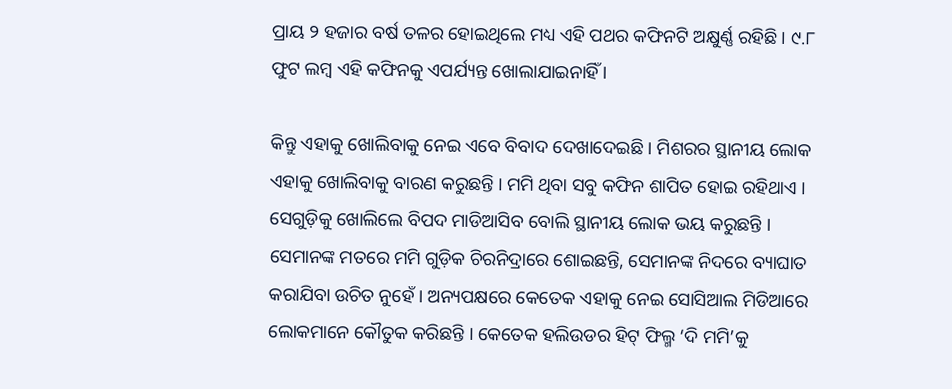ପ୍ରାୟ ୨ ହଜାର ବର୍ଷ ତଳର ହୋଇଥିଲେ ମଧ୍ୟ ଏହି ପଥର କଫିନଟି ଅକ୍ଷୁର୍ଣ୍ଣ ରହିଛି । ୯.୮ ଫୁଟ ଲମ୍ବ ଏହି କଫିନକୁ ଏପର୍ଯ୍ୟନ୍ତ ଖୋଲାଯାଇନାହିଁ ।

କିନ୍ତୁ ଏହାକୁ ଖୋଲିବାକୁ ନେଇ ଏବେ ବିବାଦ ଦେଖାଦେଇଛି । ମିଶରର ସ୍ଥାନୀୟ ଲୋକ ଏହାକୁ ଖୋଲିବାକୁ ବାରଣ କରୁଛନ୍ତି । ମମି ଥିବା ସବୁ କଫିନ ଶାପିତ ହୋଇ ରହିଥାଏ । ସେଗୁଡ଼ିକୁ ଖୋଲିଲେ ବିପଦ ମାଡିଆସିବ ବୋଲି ସ୍ଥାନୀୟ ଲୋକ ଭୟ କରୁଛନ୍ତି । ସେମାନଙ୍କ ମତରେ ମମି ଗୁଡ଼ିକ ଚିରନିଦ୍ରାରେ ଶୋଇଛନ୍ତି, ସେମାନଙ୍କ ନିଦରେ ବ୍ୟାଘାତ କରାଯିବା ଉଚିତ ନୁହେଁ । ଅନ୍ୟପକ୍ଷରେ କେତେକ ଏହାକୁ ନେଇ ସୋସିଆଲ ମିଡିଆରେ ଲୋକମାନେ କୌତୁକ କରିଛନ୍ତି । କେତେକ ହଲିଉଡର ହିଟ୍‌ ଫିଲ୍ମ ‘ଦି ମମି’କୁ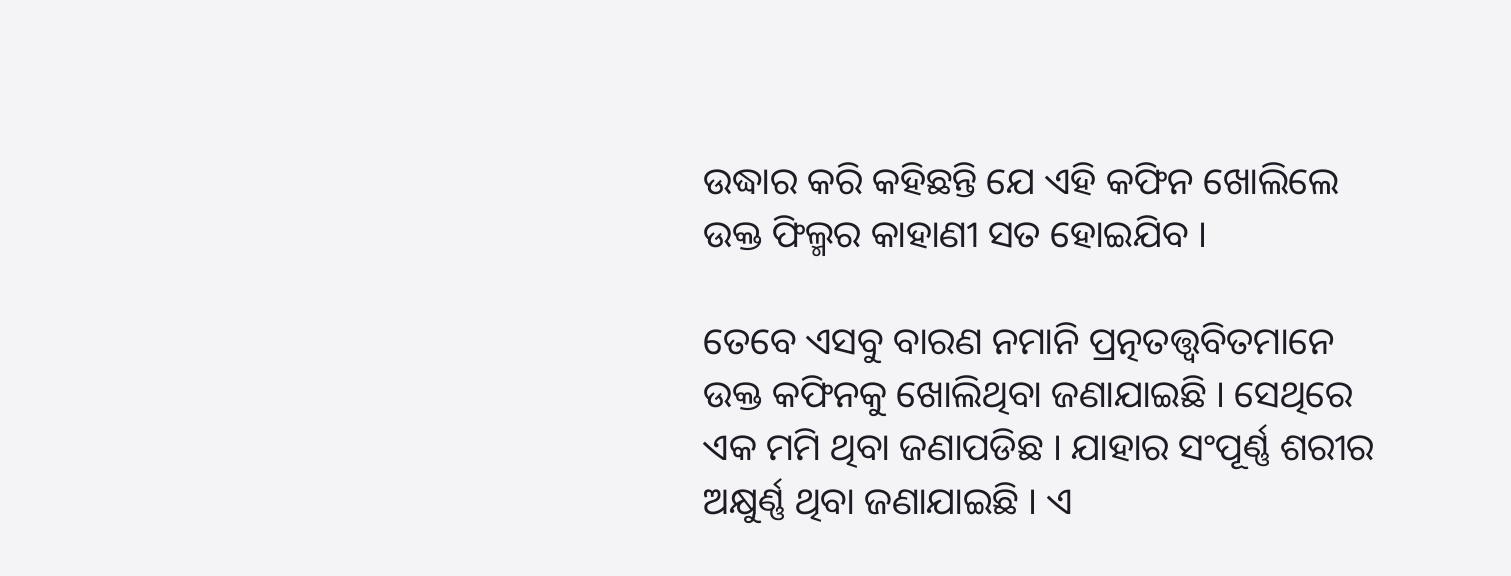ଉଦ୍ଧାର କରି କହିଛନ୍ତି ଯେ ଏହି କଫିନ ଖୋଲିଲେ ଉକ୍ତ ଫିଲ୍ମର କାହାଣୀ ସତ ହୋଇଯିବ ।

ତେବେ ଏସବୁ ବାରଣ ନମାନି ପ୍ରତ୍ନତତ୍ତ୍ୱବିତମାନେ ଉକ୍ତ କଫିନକୁ ଖୋଲିଥିବା ଜଣାଯାଇଛି । ସେଥିରେ ଏକ ମମି ଥିବା ଜଣାପଡିଛ । ଯାହାର ସଂପୂର୍ଣ୍ଣ ଶରୀର ଅକ୍ଷୁର୍ଣ୍ଣ ଥିବା ଜଣାଯାଇଛି । ଏ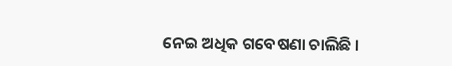ନେଇ ଅଧିକ ଗବେଷଣା ଚାଲିଛି ।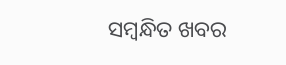ସମ୍ବନ୍ଧିତ ଖବର